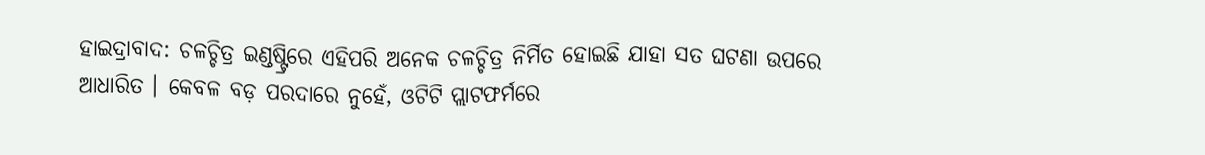ହାଇଦ୍ରାବାଦ: ଚଳଚ୍ଚିତ୍ର ଇଣ୍ଡଷ୍ଟ୍ରିରେ ଏହିପରି ଅନେକ ଚଳଚ୍ଚିତ୍ର ନିର୍ମିତ ହୋଇଛି ଯାହା ସତ ଘଟଣା ଉପରେ ଆଧାରିତ । କେବଳ ବଡ଼ ପରଦାରେ ନୁହେଁ, ଓଟିଟି ପ୍ଲାଟଫର୍ମରେ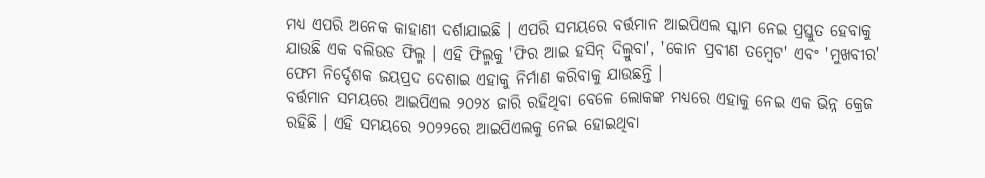ମଧ୍ୟ ଏପରି ଅନେକ କାହାଣୀ ଦର୍ଶାଯାଇଛି । ଏପରି ସମୟରେ ବର୍ତ୍ତମାନ ଆଇପିଏଲ ସ୍କାମ ନେଇ ପ୍ରସ୍ତୁତ ହେବାକୁ ଯାଉଛି ଏକ ବଲିଉଡ ଫିଲ୍ମ । ଏହି ଫିଲ୍ମକୁ 'ଫିର ଆଇ ହସିନ୍ ଦିଲ୍ରୁବା', 'କୋନ ପ୍ରବୀଣ ତମ୍ୱେଟ' ଏବଂ 'ମୁଖବୀର' ଫେମ ନିର୍ଦ୍ଦେଶକ ଜୟପ୍ରଦ ଦେଶାଇ ଏହାକୁ ନିର୍ମାଣ କରିବାକୁ ଯାଉଛନ୍ତି ।
ବର୍ତ୍ତମାନ ସମୟରେ ଆଇପିଏଲ ୨୦୨୪ ଜାରି ରହିଥିବା ବେଳେ ଲୋକଙ୍କ ମଧ୍ୟରେ ଏହାକୁ ନେଇ ଏକ ଭିନ୍ନ କ୍ରେଜ ରହିଛି । ଏହି ସମୟରେ ୨୦୨୨ରେ ଆଇପିଏଲକୁ ନେଇ ହୋଇଥିବା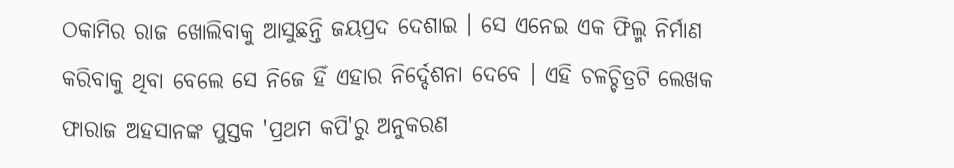ଠକାମିର ରାଜ ଖୋଲିବାକୁ ଆସୁଛନ୍ତି ଜୟପ୍ରଦ ଦେଶାଇ । ସେ ଏନେଇ ଏକ ଫିଲ୍ମ ନିର୍ମାଣ କରିବାକୁ ଥିବା ବେଲେ ସେ ନିଜେ ହିଁ ଏହାର ନିର୍ଦ୍ଦେଶନା ଦେବେ । ଏହି ଚଳଚ୍ଚିତ୍ରଟି ଲେଖକ ଫାରାଜ ଅହସାନଙ୍କ ପୁସ୍ତକ 'ପ୍ରଥମ କପି'ରୁ ଅନୁକରଣ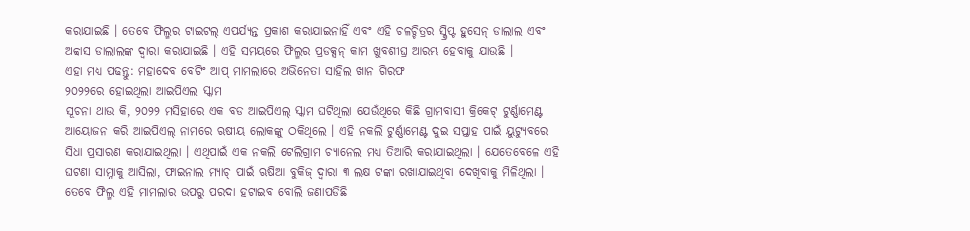କରାଯାଇଛି । ତେବେ ଫିଲ୍ମର ଟାଇଟଲ୍ ଏପର୍ଯ୍ୟନ୍ତ ପ୍ରକାଶ କରାଯାଇନାହିଁ ଏବଂ ଏହି ଚଳଚ୍ଚିତ୍ରର ସ୍କ୍ରିପ୍ଟ ହୁସେନ୍ ଡାଲାଲ ଏବଂ ଅବ୍ବାସ ଡାଲାଲଙ୍କ ଦ୍ୱାରା କରାଯାଇଛି । ଏହି ସମୟରେ ଫିଲ୍ମର ପ୍ରଡକ୍ସନ୍ କାମ ଖୁବଶୀଘ୍ର ଆରମ୍ଭ ହେବାକୁ ଯାଉଛି ।
ଏହା ମଧ୍ୟ ପଢନ୍ତୁ: ମହାଦେବ ବେଟିଂ ଆପ୍ ମାମଲାରେ ଅଭିନେତା ସାହିଲ ଖାନ ଗିରଫ
୨୦୨୨ରେ ହୋଇଥିଲା ଆଇପିଏଲ ସ୍କାମ
ସୂଚନା ଥାଉ କି, ୨୦୨୨ ମସିହାରେ ଏକ ବଡ ଆଇପିଏଲ୍ ସ୍କାମ ଘଟିଥିଲା ଯେଉଁଥିରେ କିଛି ଗ୍ରାମବାସୀ କ୍ରିକେଟ୍ ଟୁର୍ଣ୍ଣାମେଣ୍ଟ ଆୟୋଜନ କରି ଆଇପିଏଲ୍ ନାମରେ ଋଷୀୟ ଲୋକଙ୍କୁ ଠକିଥିଲେ । ଏହି ନକଲି ଟୁର୍ଣ୍ଣାମେଣ୍ଟ ଦୁଇ ସପ୍ତାହ ପାଇଁ ୟୁଟ୍ୟୁବରେ ସିଧା ପ୍ରସାରଣ କରାଯାଇଥିଲା । ଏଥିପାଇଁ ଏକ ନକଲି ଟେଲିଗ୍ରାମ ଚ୍ୟାନେଲ ମଧ୍ୟ ତିଆରି କରାଯାଇଥିଲା । ଯେତେବେଳେ ଏହି ଘଟଣା ସାମ୍ନାକୁ ଆସିଲା, ଫାଇନାଲ ମ୍ୟାଚ୍ ପାଇଁ ଋଷିଆ ବୁକିଜ୍ ଦ୍ୱାରା ୩ ଲକ୍ଷ ଟଙ୍କା ରଖାଯାଇଥିବା ଦେଖିବାକୁ ମିଳିଥିଲା । ତେବେ ଫିଲ୍ମ ଏହି ମାମଲାର ଉପରୁ ପରଦା ହଟାଇବ ବୋଲି ଜଣାପଡିଛି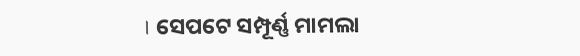। ସେପଟେ ସମ୍ପୂର୍ଣ୍ଣ ମାମଲା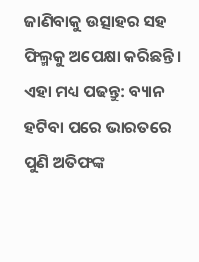ଜାଣିବାକୁ ଉତ୍ସାହର ସହ ଫିଲ୍ମକୁ ଅପେକ୍ଷା କରିଛନ୍ତି ।
ଏହା ମଧ୍ୟ ପଢନ୍ତୁ: ବ୍ୟାନ ହଟିବା ପରେ ଭାରତରେ ପୁଣି ଅତିଫଙ୍କ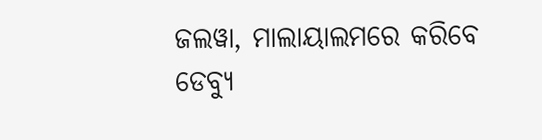ଜଲୱା, ମାଲାୟାଲମରେ କରିବେ ଡେବ୍ୟୁ